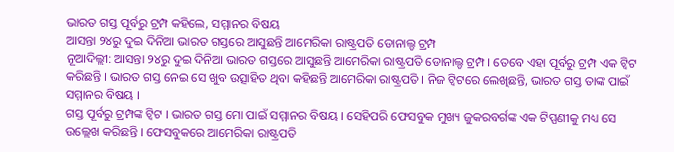ଭାରତ ଗସ୍ତ ପୂର୍ବରୁ ଟ୍ରମ୍ପ କହିଲେ, ସମ୍ମାନର ବିଷୟ
ଆସନ୍ତା ୨୪ରୁ ଦୁଇ ଦିନିଆ ଭାରତ ଗସ୍ତରେ ଆସୁଛନ୍ତି ଆମେରିକା ରାଷ୍ଟ୍ରପତି ଡୋନାଲ୍ଡ ଟ୍ରମ୍ପ
ନୂଆଦିଲ୍ଲୀ: ଆସନ୍ତା ୨୪ରୁ ଦୁଇ ଦିନିଆ ଭାରତ ଗସ୍ତରେ ଆସୁଛନ୍ତି ଆମେରିକା ରାଷ୍ଟ୍ରପତି ଡୋନାଲ୍ଡ ଟ୍ରମ୍ପ । ତେବେ ଏହା ପୂର୍ବରୁ ଟ୍ରମ୍ପ ଏକ ଟ୍ୱିଟ କରିଛନ୍ତି । ଭାରତ ଗସ୍ତ ନେଇ ସେ ଖୁବ ଉତ୍ସାହିତ ଥିବା କହିଛନ୍ତି ଆମେରିକା ରାଷ୍ଟ୍ରପତି । ନିଜ ଟ୍ୱିଟରେ ଲେଖିଛନ୍ତି, ଭାରତ ଗସ୍ତ ତାଙ୍କ ପାଇଁ ସମ୍ମାନର ବିଷୟ ।
ଗସ୍ତ ପୂର୍ବରୁ ଟ୍ରମ୍ପଙ୍କ ଟ୍ୱିଟ । ଭାରତ ଗସ୍ତ ମୋ ପାଇଁ ସମ୍ମାନର ବିଷୟ । ସେହିପରି ଫେସବୁକ ମୁଖ୍ୟ ଜୁକରବର୍ଗଙ୍କ ଏକ ଟିପ୍ପଣୀକୁ ମଧ୍ୟ ସେ ଉଲ୍ଲେଖ କରିଛନ୍ତି । ଫେସବୁକରେ ଆମେରିକା ରାଷ୍ଟ୍ରପତି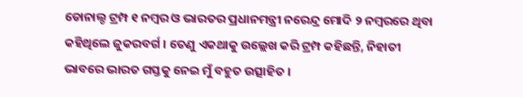ଡୋନାଲ୍ଡ ଟ୍ରମ୍ପ ୧ ନମ୍ବର ଓ ଭାରତର ପ୍ରଧାନମନ୍ତ୍ରୀ ନରେନ୍ଦ୍ର ମୋଦି ୨ ନମ୍ବରରେ ଥିବା କହିଥିଲେ ଜୁକରବର୍ଗ । ତେଣୁ ଏକଥାକୁ ଉଲ୍ଲେଖ କରି ଟ୍ରମ୍ପ କହିଛନ୍ତି, ନିହାତୀ ଭାବରେ ଭାରତ ଗସ୍ତକୁ ନେଇ ମୁଁ ବହୁତ ଉତ୍ସାହିତ ।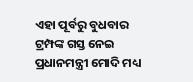ଏହା ପୂର୍ବରୁ ବୁଧବାର ଟ୍ରମ୍ପଙ୍କ ଗସ୍ତ ନେଇ ପ୍ରଧାନମନ୍ତ୍ରୀ ମୋଦି ମଧ୍ୟ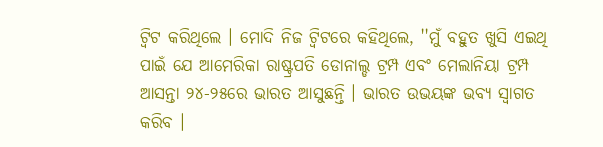ଟ୍ୱିଟ କରିଥିଲେ । ମୋଦି ନିଜ ଟ୍ୱିଟରେ କହିଥିଲେ, ''ମୁଁ ବହୁତ ଖୁସି ଏଇଥି ପାଇଁ ଯେ ଆମେରିକା ରାଷ୍ଟ୍ରପତି ଡୋନାଲ୍ଡ ଟ୍ରମ୍ପ ଏବଂ ମେଲାନିୟା ଟ୍ରମ୍ପ ଆସନ୍ତା ୨୪-୨୫ରେ ଭାରତ ଆସୁଛନ୍ତି । ଭାରତ ଉଭୟଙ୍କ ଭବ୍ୟ ସ୍ୱାଗତ କରିବ ।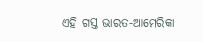ଏହି ଗସ୍ତ ଭାରତ-ଆମେରିକା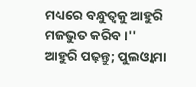ମଧ୍ୟରେ ବନ୍ଧୁତ୍ୱକୁ ଆହୁରି ମଜଭୁତ କରିବ ।''
ଆହୁରି ପଢ଼ନ୍ତୁ; ପୁଲଓ୍ୱାମା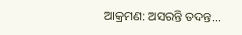ଆକ୍ରମଣ: ଅସରନ୍ତି ତଦନ୍ତ...